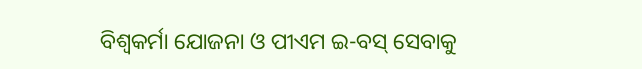ବିଶ୍ୱକର୍ମା ଯୋଜନା ଓ ପୀଏମ ଇ-ବସ୍ ସେବାକୁ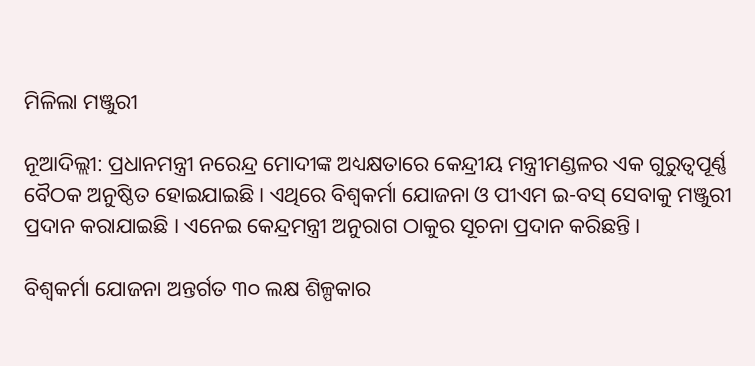ମିଳିଲା ମଞ୍ଜୁରୀ

ନୂଆଦିଲ୍ଲୀ: ପ୍ରଧାନମନ୍ତ୍ରୀ ନରେନ୍ଦ୍ର ମୋଦୀଙ୍କ ଅଧ୍ୟକ୍ଷତାରେ କେନ୍ଦ୍ରୀୟ ମନ୍ତ୍ରୀମଣ୍ଡଳର ଏକ ଗୁରୁତ୍ୱପୂର୍ଣ୍ଣ ବୈଠକ ଅନୁଷ୍ଠିତ ହୋଇଯାଇଛି । ଏଥିରେ ବିଶ୍ୱକର୍ମା ଯୋଜନା ଓ ପୀଏମ ଇ-ବସ୍ ସେବାକୁ ମଞ୍ଜୁରୀ ପ୍ରଦାନ କରାଯାଇଛି । ଏନେଇ କେନ୍ଦ୍ରମନ୍ତ୍ରୀ ଅନୁରାଗ ଠାକୁର ସୂଚନା ପ୍ରଦାନ କରିଛନ୍ତି ।

ବିଶ୍ୱକର୍ମା ଯୋଜନା ଅନ୍ତର୍ଗତ ୩୦ ଲକ୍ଷ ଶିଳ୍ପକାର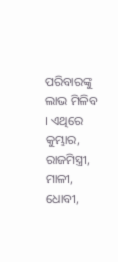ପରିବାରଙ୍କୁ ଲାଭ ମିଳିବ । ଏଥିରେ କୁମ୍ଭାର, ରାଜମିସ୍ତ୍ରୀ, ମାଳୀ, ଧୋବୀ,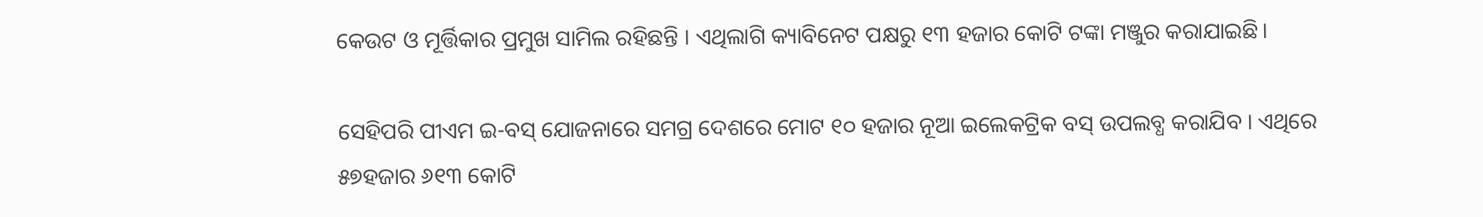କେଉଟ ଓ ମୂର୍ତ୍ତିକାର ପ୍ରମୁଖ ସାମିଲ ରହିଛନ୍ତି । ଏଥିଲାଗି କ୍ୟାବିନେଟ ପକ୍ଷରୁ ୧୩ ହଜାର କୋଟି ଟଙ୍କା ମଞ୍ଜୁର କରାଯାଇଛି।

ସେହିପରି ପୀଏମ ଇ-ବସ୍ ଯୋଜନାରେ ସମଗ୍ର ଦେଶରେ ମୋଟ ୧୦ ହଜାର ନୂଆ ଇଲେକଟ୍ରିକ ବସ୍ ଉପଲବ୍ଧ କରାଯିବ । ଏଥିରେ ୫୭ହଜାର ୬୧୩ କୋଟି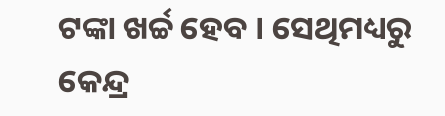ଟଙ୍କା ଖର୍ଚ୍ଚ ହେବ । ସେଥିମଧ୍ୟରୁ କେନ୍ଦ୍ର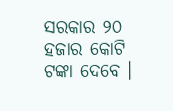ସରକାର ୨୦ ହଜାର କୋଟି ଟଙ୍କା ଦେବେ ।